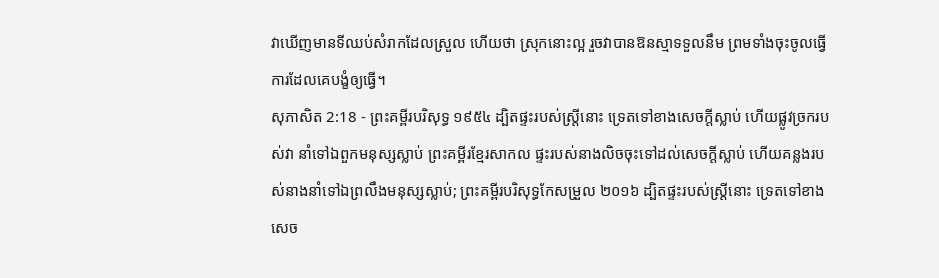វាឃើញមានទីឈប់សំរាកដែលស្រួល ហើយថា ស្រុកនោះល្អ រួចវាបានឱនស្មាទទួលនឹម ព្រមទាំងចុះចូលធ្វើការដែលគេបង្ខំឲ្យធ្វើ។
សុភាសិត 2:18 - ព្រះគម្ពីរបរិសុទ្ធ ១៩៥៤ ដ្បិតផ្ទះរបស់ស្ត្រីនោះ ទ្រេតទៅខាងសេចក្ដីស្លាប់ ហើយផ្លូវច្រករបស់វា នាំទៅឯពួកមនុស្សស្លាប់ ព្រះគម្ពីរខ្មែរសាកល ផ្ទះរបស់នាងលិចចុះទៅដល់សេចក្ដីស្លាប់ ហើយគន្លងរបស់នាងនាំទៅឯព្រលឹងមនុស្សស្លាប់; ព្រះគម្ពីរបរិសុទ្ធកែសម្រួល ២០១៦ ដ្បិតផ្ទះរបស់ស្ត្រីនោះ ទ្រេតទៅខាងសេច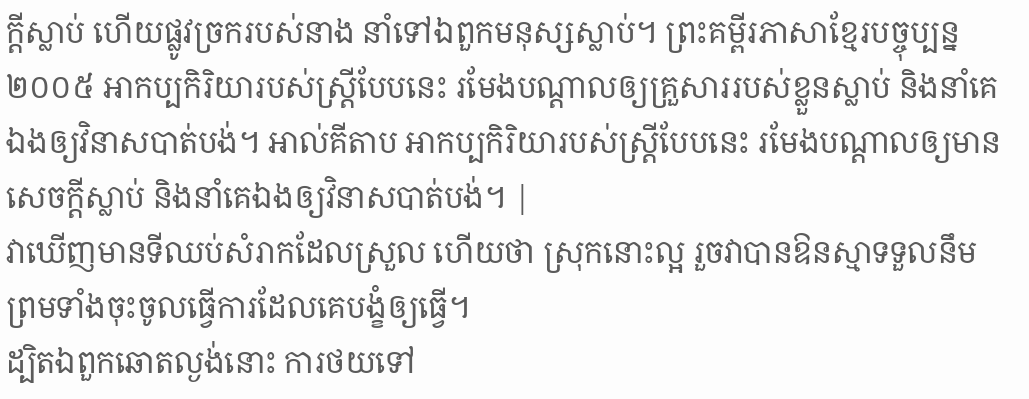ក្ដីស្លាប់ ហើយផ្លូវច្រករបស់នាង នាំទៅឯពួកមនុស្សស្លាប់។ ព្រះគម្ពីរភាសាខ្មែរបច្ចុប្បន្ន ២០០៥ អាកប្បកិរិយារបស់ស្ត្រីបែបនេះ រមែងបណ្ដាលឲ្យគ្រួសាររបស់ខ្លួនស្លាប់ និងនាំគេឯងឲ្យវិនាសបាត់បង់។ អាល់គីតាប អាកប្បកិរិយារបស់ស្ត្រីបែបនេះ រមែងបណ្ដាលឲ្យមានសេចក្តីស្លាប់ និងនាំគេឯងឲ្យវិនាសបាត់បង់។ |
វាឃើញមានទីឈប់សំរាកដែលស្រួល ហើយថា ស្រុកនោះល្អ រួចវាបានឱនស្មាទទួលនឹម ព្រមទាំងចុះចូលធ្វើការដែលគេបង្ខំឲ្យធ្វើ។
ដ្បិតឯពួកឆោតល្ងង់នោះ ការថយទៅ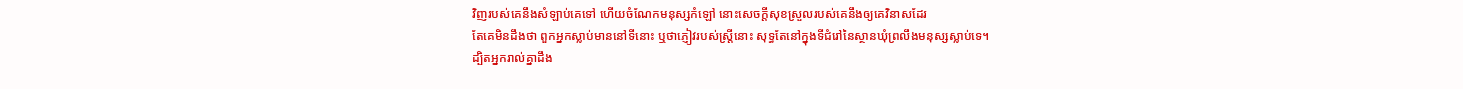វិញរបស់គេនឹងសំឡាប់គេទៅ ហើយចំណែកមនុស្សកំឡៅ នោះសេចក្ដីសុខស្រួលរបស់គេនឹងឲ្យគេវិនាសដែរ
តែគេមិនដឹងថា ពួកអ្នកស្លាប់មាននៅទីនោះ ឬថាភ្ញៀវរបស់ស្ត្រីនោះ សុទ្ធតែនៅក្នុងទីជំរៅនៃស្ថានឃុំព្រលឹងមនុស្សស្លាប់ទេ។
ដ្បិតអ្នករាល់គ្នាដឹង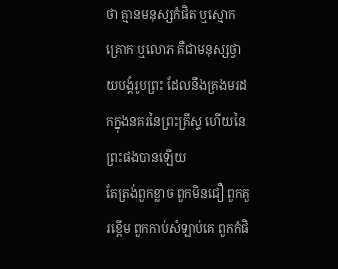ថា គ្មានមនុស្សកំផិត ឬស្មោកគ្រោក ឬលោភ គឺជាមនុស្សថ្វាយបង្គំរូបព្រះ ដែលនឹងគ្រងមរដកក្នុងនគរនៃព្រះគ្រីស្ទ ហើយនៃព្រះផងបានឡើយ
តែត្រង់ពួកខ្លាច ពួកមិនជឿ ពួកគួរខ្ពើម ពួកកាប់សំឡាប់គេ ពួកកំផិ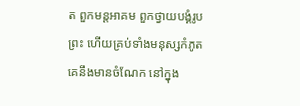ត ពួកមន្តអាគម ពួកថ្វាយបង្គំរូបព្រះ ហើយគ្រប់ទាំងមនុស្សកំភូត គេនឹងមានចំណែក នៅក្នុង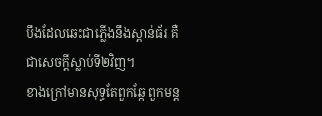បឹងដែលឆេះជាភ្លើងនឹងស្ពាន់ធ័រ គឺជាសេចក្ដីស្លាប់ទី២វិញ។
ខាងក្រៅមានសុទ្ធតែពួកឆ្កែ ពួកមន្ត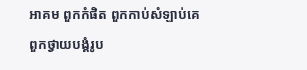អាគម ពួកកំផិត ពួកកាប់សំឡាប់គេ ពួកថ្វាយបង្គំរូប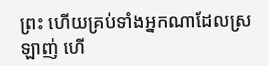ព្រះ ហើយគ្រប់ទាំងអ្នកណាដែលស្រឡាញ់ ហើ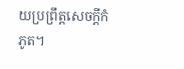យប្រព្រឹត្តសេចក្ដីកំភូត។